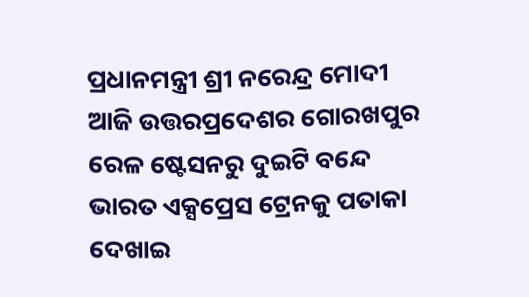ପ୍ରଧାନମନ୍ତ୍ରୀ ଶ୍ରୀ ନରେନ୍ଦ୍ର ମୋଦୀ ଆଜି ଉତ୍ତରପ୍ରଦେଶର ଗୋରଖପୁର ରେଳ ଷ୍ଟେସନରୁ ଦୁଇଟି ବନ୍ଦେ ଭାରତ ଏକ୍ସପ୍ରେସ ଟ୍ରେନକୁ ପତାକା ଦେଖାଇ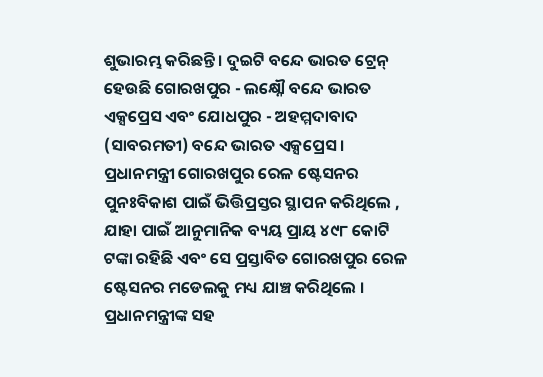ଶୁଭାରମ୍ଭ କରିଛନ୍ତି । ଦୁଇଟି ବନ୍ଦେ ଭାରତ ଟ୍ରେନ୍ ହେଉଛି ଗୋରଖପୁର - ଲକ୍ଷ୍ନୌ ବନ୍ଦେ ଭାରତ ଏକ୍ସପ୍ରେସ ଏବଂ ଯୋଧପୁର - ଅହମ୍ମଦାବାଦ (ସାବରମତୀ) ବନ୍ଦେ ଭାରତ ଏକ୍ସପ୍ରେସ । ପ୍ରଧାନମନ୍ତ୍ରୀ ଗୋରଖପୁର ରେଳ ଷ୍ଟେସନର ପୁନଃବିକାଶ ପାଇଁ ଭିତ୍ତିପ୍ରସ୍ତର ସ୍ଥାପନ କରିଥିଲେ , ଯାହା ପାଇଁ ଆନୁମାନିକ ବ୍ୟୟ ପ୍ରାୟ ୪୯୮ କୋଟି ଟଙ୍କା ରହିଛି ଏବଂ ସେ ପ୍ରସ୍ତାବିତ ଗୋରଖପୁର ରେଳ ଷ୍ଟେସନର ମଡେଲକୁ ମଧ୍ୟ ଯାଞ୍ଚ କରିଥିଲେ ।
ପ୍ରଧାନମନ୍ତ୍ରୀଙ୍କ ସହ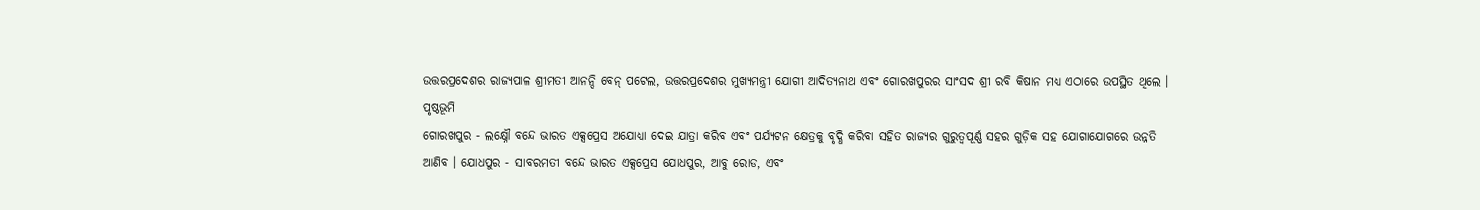ଉତ୍ତରପ୍ରଦେଶର ରାଜ୍ୟପାଳ ଶ୍ରୀମତୀ ଆନନ୍ଦି ବେନ୍ ପଟେଲ, ଉତ୍ତରପ୍ରଦେଶର ମୁଖ୍ୟମନ୍ତ୍ରୀ ଯୋଗୀ ଆଦିତ୍ୟନାଥ ଏବଂ ଗୋରଖପୁରର ସାଂସଦ ଶ୍ରୀ ରବି କିଷାନ ମଧ୍ୟ ଏଠାରେ ଉପସ୍ଥିତ ଥିଲେ ।
ପୃଷ୍ଠଭୂମି
ଗୋରଖପୁର - ଲକ୍ଷ୍ନୌ ବନ୍ଦେ ଭାରତ ଏକ୍ସପ୍ରେସ ଅଯୋଧ୍ୟା ଦେଇ ଯାତ୍ରା କରିବ ଏବଂ ପର୍ଯ୍ୟଟନ କ୍ଷେତ୍ରକୁ ବୃଦ୍ଧି କରିବା ସହିତ ରାଜ୍ୟର ଗୁରୁତ୍ୱପୂର୍ଣ୍ଣ ସହର ଗୁଡ଼ିକ ସହ ଯୋଗାଯୋଗରେ ଉନ୍ନତି ଆଣିବ । ଯୋଧପୁର - ସାବରମତୀ ବନ୍ଦେ ଭାରତ ଏକ୍ସପ୍ରେସ ଯୋଧପୁର, ଆବୁ ରୋଡ, ଏବଂ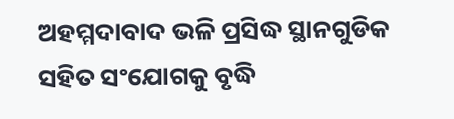ଅହମ୍ମଦାବାଦ ଭଳି ପ୍ରସିଦ୍ଧ ସ୍ଥାନଗୁଡିକ ସହିତ ସଂଯୋଗକୁ ବୃଦ୍ଧି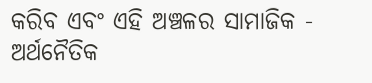କରିବ ଏବଂ ଏହି ଅଞ୍ଚଳର ସାମାଜିକ - ଅର୍ଥନୈତିକ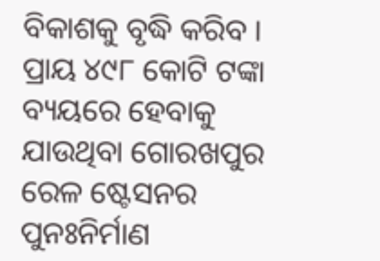ବିକାଶକୁ ବୃଦ୍ଧି କରିବ ।
ପ୍ରାୟ ୪୯୮ କୋଟି ଟଙ୍କା ବ୍ୟୟରେ ହେବାକୁ ଯାଉଥିବା ଗୋରଖପୁର ରେଳ ଷ୍ଟେସନର ପୁନଃନିର୍ମାଣ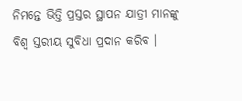ନିମନ୍ତେ ଭିତ୍ତି ପ୍ରସ୍ତର ସ୍ଥାପନ ଯାତ୍ରୀ ମାନଙ୍କୁ ବିଶ୍ୱ ସ୍ତରୀୟ ସୁବିଧା ପ୍ରଦାନ କରିବ ।